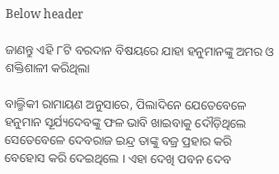Below header

ଜାଣନ୍ତୁ ଏହି ୮ଟି ବରଦାନ ବିଷୟରେ ଯାହା ହନୁମାନଙ୍କୁ ଅମର ଓ ଶକ୍ତିଶାଳୀ କରିଥିଲା

ବାଲ୍ମିକୀ ରାମାୟଣ ଅନୁସାରେ, ପିଲାଦିନେ ଯେତେବେଳେ ହନୁମାନ ସୂର୍ଯ୍ୟଦେବଙ୍କୁ ଫଳ ଭାବି ଖାଇବାକୁ ଦୌଡ଼ିଥିଲେ ସେତେବେଳେ ଦେବରାଜ ଇନ୍ଦ୍ର ତାଙ୍କୁ ବଜ୍ର ପ୍ରହାର କରି ବେହୋସ କରି ଦେଇଥିଲେ । ଏହା ଦେଖି ପବନ ଦେବ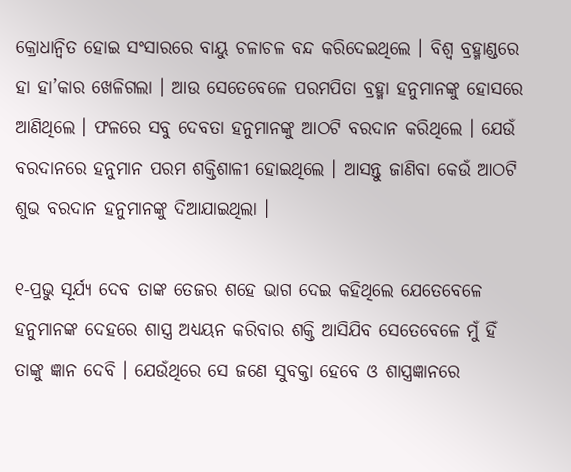କ୍ରୋଧାନ୍ବିତ ହୋଇ ସଂସାରରେ ବାୟୁ ଚଳାଚଳ ବନ୍ଦ କରିଦେଇଥିଲେ । ବିଶ୍ୱ ବ୍ରହ୍ମାଣ୍ଡରେ ହା ହା’କାର ଖେଳିଗଲା । ଆଉ ସେତେବେଳେ ପରମପିତା ବ୍ରହ୍ମା ହନୁମାନଙ୍କୁ ହୋସରେ ଆଣିଥିଲେ । ଫଳରେ ସବୁ ଦେବତା ହନୁମାନଙ୍କୁ ଆଠଟି ବରଦାନ କରିଥିଲେ । ଯେଉଁ ବରଦାନରେ ହନୁମାନ ପରମ ଶକ୍ତିଶାଳୀ ହୋଇଥିଲେ । ଆସନ୍ତୁ ଜାଣିବା କେଉଁ ଆଠଟି ଶୁଭ ବରଦାନ ହନୁମାନଙ୍କୁ ଦିଆଯାଇଥିଲା ।

୧-ପ୍ରଭୁ ସୂର୍ଯ୍ୟ ଦେବ ତାଙ୍କ ତେଜର ଶହେ ଭାଗ ଦେଇ କହିଥିଲେ ଯେତେବେଳେ ହନୁମାନଙ୍କ ଦେହରେ ଶାସ୍ତ୍ର ଅଧ୍ୟୟନ କରିବାର ଶକ୍ତି ଆସିଯିବ ସେତେବେଳେ ମୁଁ ହିଁ ତାଙ୍କୁ ଜ୍ଞାନ ଦେବି । ଯେଉଁଥିରେ ସେ ଜଣେ ସୁବକ୍ତା ହେବେ ଓ ଶାସ୍ତ୍ରଜ୍ଞାନରେ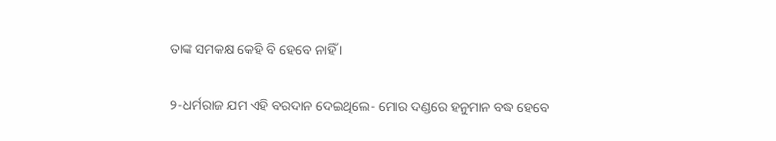ତାଙ୍କ ସମକକ୍ଷ କେହି ବି ହେବେ ନାହିଁ ।

୨-ଧର୍ମରାଜ ଯମ ଏହି ବରଦାନ ଦେଇଥିଲେ- ମୋର ଦଣ୍ଡରେ ହନୁମାନ ବଦ୍ଧ ହେବେ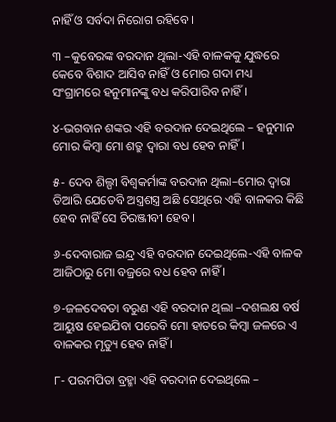ନାହିଁ ଓ ସର୍ବଦା ନିରୋଗ ରହିବେ ।

୩ –କୁବେରଙ୍କ ବରଦାନ ଥିଲା-ଏହି ବାଳକକୁ ଯୁଦ୍ଧରେ କେବେ ବିଶାଦ ଆସିବ ନାହିଁ ଓ ମୋର ଗଦା ମଧ୍ୟ ସଂଗ୍ରାମରେ ହନୁମାନଙ୍କୁ ବଧ କରିପାରିବ ନାହିଁ ।

୪-ଭଗବାନ ଶଙ୍କର ଏହି ବରଦାନ ଦେଇଥିଲେ – ହନୁମାନ ମୋର କିମ୍ବା ମୋ ଶତ୍ରୁ ଦ୍ବାରା ବଧ ହେବ ନାହିଁ ।

୫- ଦେବ ଶିଲ୍ପୀ ବିଶ୍ବକର୍ମାଙ୍କ ବରଦାନ ଥିଲା–ମୋର ଦ୍ୱାରା ତିଆରି ଯେତେବି ଅସ୍ତ୍ରଶସ୍ତ୍ର ଅଛି ସେଥିରେ ଏହି ବାଳକର କିଛି ହେବ ନାହିଁ ସେ ଚିରଞ୍ଜୀବୀ ହେବ ।

୬-ଦେବାରାଜ ଇନ୍ଦ୍ର ଏହି ବରଦାନ ଦେଇଥିଲେ-ଏହି ବାଳକ ଆଜିଠାରୁ ମୋ ବଜ୍ରରେ ବଧ ହେବ ନାହିଁ ।

୭-ଜଳଦେବତା ବରୁଣ ଏହି ବରଦାନ ଥିଲା –ଦଶଲକ୍ଷ ବର୍ଷ ଆୟୁଷ ହେଇଯିବା ପରେବି ମୋ ହାତରେ କିମ୍ବା ଜଳରେ ଏ ବାଳକର ମୃତ୍ୟୁ ହେବ ନାହିଁ ।

୮- ପରମପିତା ବ୍ରହ୍ମା ଏହି ବରଦାନ ଦେଇଥିଲେ –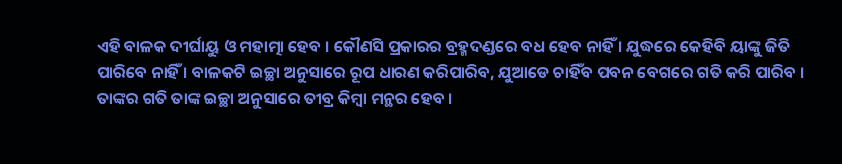ଏହି ବାଳକ ଦୀର୍ଘାୟୁ ଓ ମହାତ୍ମା ହେବ । କୌଣସି ପ୍ରକାରର ବ୍ରହ୍ମଦଣ୍ଡରେ ବଧ ହେବ ନାହିଁ । ଯୁଦ୍ଧରେ କେହିବି ୟାଙ୍କୁ ଜିତି ପାରିବେ ନାହିଁ । ବାଳକଟି ଇଚ୍ଛା ଅନୁସାରେ ରୂପ ଧାରଣ କରିପାରିବ, ଯୁଆଡେ ଚାହିଁବ ପବନ ବେଗରେ ଗତି କରି ପାରିବ । ତାଙ୍କର ଗତି ତାଙ୍କ ଇଚ୍ଛା ଅନୁସାରେ ତୀବ୍ର କିମ୍ବା ମନ୍ଥର ହେବ ।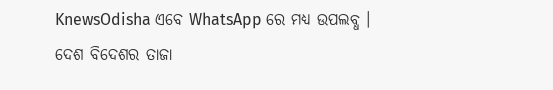KnewsOdisha ଏବେ WhatsApp ରେ ମଧ୍ୟ ଉପଲବ୍ଧ । ଦେଶ ବିଦେଶର ତାଜା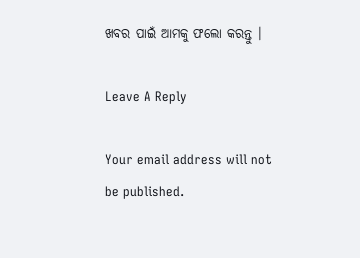ଖବର ପାଇଁ ଆମକୁ ଫଲୋ କରନ୍ତୁ ।

Leave A Reply

Your email address will not be published.